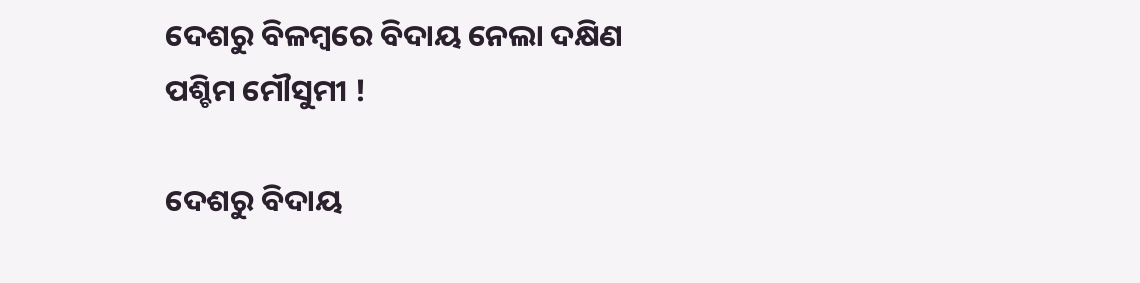ଦେଶରୁ ବିଳମ୍ୱରେ ବିଦାୟ ନେଲା ଦକ୍ଷିଣ ପଶ୍ଚିମ ମୌସୁମୀ !

ଦେଶରୁ ବିଦାୟ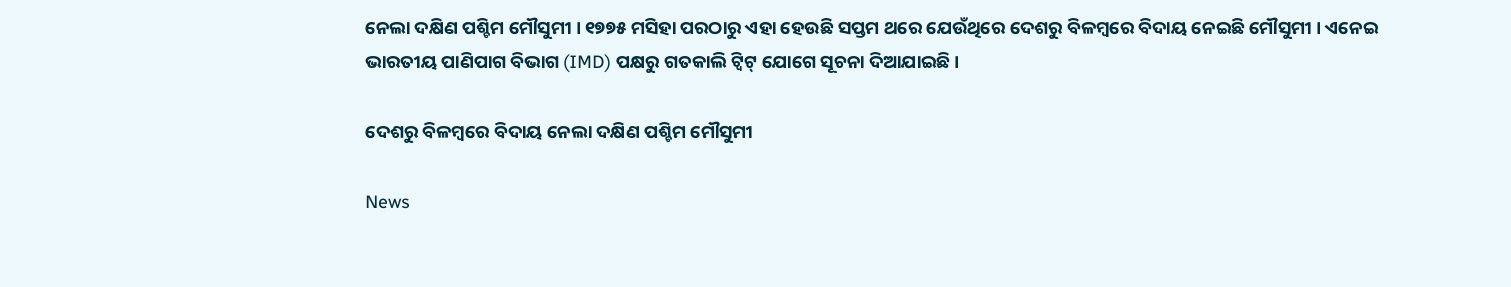ନେଲା ଦକ୍ଷିଣ ପଶ୍ଚିମ ମୌସୁମୀ । ୧୭୭୫ ମସିହା ପରଠାରୁ ଏହା ହେଉଛି ସପ୍ତମ ଥରେ ଯେଉଁଥିରେ ଦେଶରୁ ବିଳମ୍ୱରେ ବିଦାୟ ନେଇଛି ମୌସୁମୀ । ଏନେଇ ଭାରତୀୟ ପାଣିପାଗ ବିଭାଗ (IMD) ପକ୍ଷରୁ ଗତକାଲି ଟ୍ୱିଟ୍‌ ଯୋଗେ ସୂଚନା ଦିଆଯାଇଛି ।

ଦେଶରୁ ବିଳମ୍ୱରେ ବିଦାୟ ନେଲା ଦକ୍ଷିଣ ପଶ୍ଚିମ ମୌସୁମୀ

News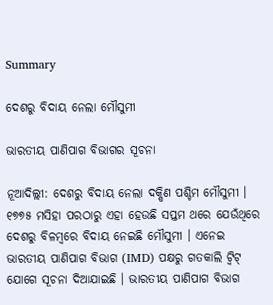Summary

ଦେଶରୁ ବିଦାୟ ନେଲା ମୌସୁମୀ

ଭାରତୀୟ ପାଣିପାଗ ବିଭାଗର ସୂଚନା

ନୂଆଦିଲ୍ଲୀ: ଦେଶରୁ ବିଦାୟ ନେଲା ଦକ୍ଷିଣ ପଶ୍ଚିମ ମୌସୁମୀ । ୧୭୭୫ ମସିହା ପରଠାରୁ ଏହା ହେଉଛି ସପ୍ତମ ଥରେ ଯେଉଁଥିରେ ଦେଶରୁ ବିଳମ୍ୱରେ ବିଦାୟ ନେଇଛି ମୌସୁମୀ । ଏନେଇ ଭାରତୀୟ ପାଣିପାଗ ବିଭାଗ (IMD) ପକ୍ଷରୁ ଗତକାଲି ଟ୍ୱିଟ୍‌ ଯୋଗେ ସୂଚନା ଦିଆଯାଇଛି । ଭାରତୀୟ ପାଣିପାଗ ବିଭାଗ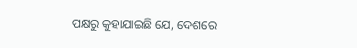ପକ୍ଷରୁ କୁହାଯାଇଛି ଯେ, ଦେଶରେ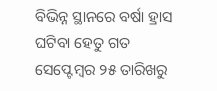ବିଭିନ୍ନ ସ୍ଥାନରେ ବର୍ଷା ହ୍ରାସ ଘଟିବା ହେତୁ ଗତ ସେପ୍ଟେମ୍ୱର ୨୫ ତାରିଖରୁ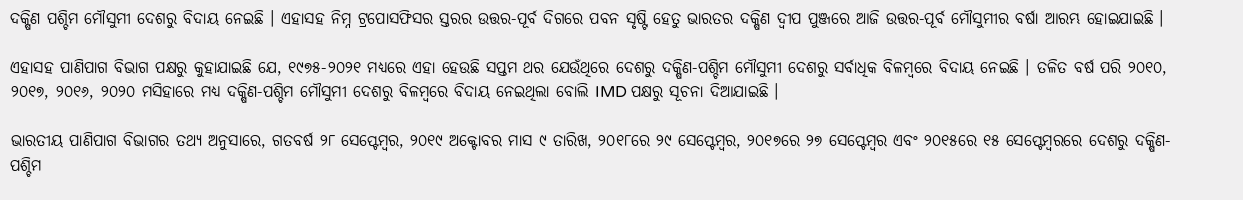ଦକ୍ଷିଣ ପଶ୍ଚିମ ମୌସୁମୀ ଦେଶରୁ ବିଦାୟ ନେଇଛି । ଏହାସହ ନିମ୍ନ ଟ୍ରପୋସଫିସର ସ୍ତରର ଉତ୍ତର-ପୂର୍ବ ଦିଗରେ ପବନ ସୃଷ୍ଟି ହେତୁ ଭାରତର ଦକ୍ଷିଣ ଦ୍ୱୀପ ପୁଞ୍ଜରେ ଆଜି ଉତ୍ତର-ପୂର୍ବ ମୌସୁମୀର ବର୍ଷା ଆରମ୍ଭ ହୋଇଯାଇଛି ।

ଏହାସହ ପାଣିପାଗ ବିଭାଗ ପକ୍ଷରୁ କୁହାଯାଇଛି ଯେ, ୧୯୭୫-୨୦୨୧ ମଧ୍ୟରେ ଏହା ହେଉଛି ସପ୍ତମ ଥର ଯେଉଁଥିରେ ଦେଶରୁ ଦକ୍ଷିଣ-ପଶ୍ଚିମ ମୌସୁମୀ ଦେଶରୁ ସର୍ବାଧିକ ବିଳମ୍ବରେ ବିଦାୟ ନେଇଛି । ତଳିତ ବର୍ଷ ପରି ୨୦୧୦, ୨୦୧୭, ୨୦୧୬, ୨୦୨୦ ମସିହାରେ ମଧ୍ୟ ଦକ୍ଷିଣ-ପଶ୍ଚିମ ମୌସୁମୀ ଦେଶରୁ ବିଳମ୍ୱରେ ବିଦାୟ ନେଇଥିଲା ବୋଲି IMD ପକ୍ଷରୁ ସୂଚନା ଦିଆଯାଇଛି ।

ଭାରତୀୟ ପାଣିପାଗ ବିଭାଗର ତଥ୍ୟ ଅନୁସାରେ, ଗତବର୍ଷ ୨୮ ସେପ୍ଟେମ୍ବର, ୨୦୧୯ ଅକ୍ଟୋବର ମାସ ୯ ତାରିଖ, ୨୦୧୮ରେ ୨୯ ସେପ୍ଟେମ୍ୱର, ୨୦୧୭ରେ ୨୭ ସେପ୍ଟେମ୍ୱର ଏବଂ ୨୦୧୫ରେ ୧୫ ସେପ୍ଟେମ୍ୱରରେ ଦେଶରୁ ଦକ୍ଷିଣ-ପଶ୍ଚିମ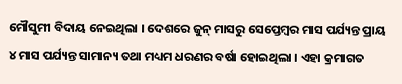ମୌସୁମୀ ବିଦାୟ ନେଇଥିଲା । ଦେଶରେ ଜୁନ୍‌ ମାସରୁ ସେପ୍ତେମ୍ୱର ମାସ ପର୍ଯ୍ୟନ୍ତ ପ୍ରାୟ ୪ ମାସ ପର୍ଯ୍ୟନ୍ତ ସାମାନ୍ୟ ତଥା ମଧ୍ୟମ ଧରଣର ବର୍ଷା ହୋଇଥିଲା । ଏହା କ୍ରମାଗତ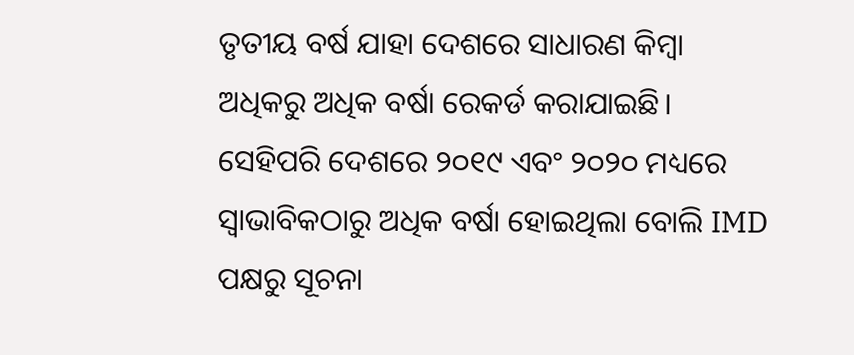ତୃତୀୟ ବର୍ଷ ଯାହା ଦେଶରେ ସାଧାରଣ କିମ୍ବା ଅଧିକରୁ ଅଧିକ ବର୍ଷା ରେକର୍ଡ କରାଯାଇଛି। ସେହିପରି ଦେଶରେ ୨୦୧୯ ଏବଂ ୨୦୨୦ ମଧ୍ୟରେ ସ୍ୱାଭାବିକଠାରୁ ଅଧିକ ବର୍ଷା ହୋଇଥିଲା ବୋଲି IMD ପକ୍ଷରୁ ସୂଚନା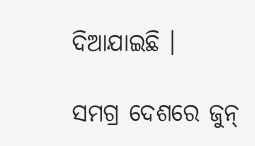ଦିଆଯାଇଛି ।

ସମଗ୍ର ଦେଶରେ ଜୁନ୍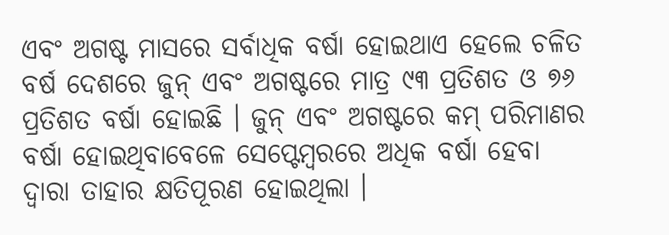ଏବଂ ଅଗଷ୍ଟ ମାସରେ ସର୍ବାଧିକ ବର୍ଷା ହୋଇଥାଏ ହେଲେ ଚଳିତ ବର୍ଷ ଦେଶରେ ଜୁନ୍ ଏବଂ ଅଗଷ୍ଟରେ ମାତ୍ର ୯୩ ପ୍ରତିଶତ ଓ ୭୬ ପ୍ରତିଶତ ବର୍ଷା ହୋଇଛି । ଜୁନ୍ ଏବଂ ଅଗଷ୍ଟରେ କମ୍‌ ପରିମାଣର ବର୍ଷା ହୋଇଥିବାବେଳେ ସେପ୍ଟେମ୍ବରରେ ଅଧିକ ବର୍ଷା ହେବା ଦ୍ୱାରା ତାହାର କ୍ଷତିପୂରଣ ହୋଇଥିଲା ।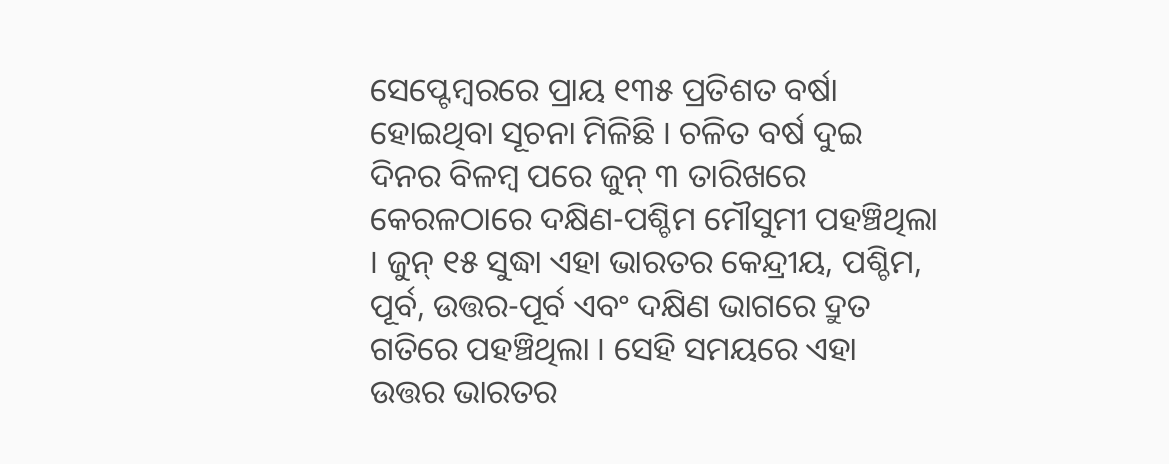ସେପ୍ଟେମ୍ବରରେ ପ୍ରାୟ ୧୩୫ ପ୍ରତିଶତ ବର୍ଷା ହୋଇଥିବା ସୂଚନା ମିଳିଛି । ଚଳିତ ବର୍ଷ ଦୁଇ ଦିନର ବିଳମ୍ୱ ପରେ ଜୁନ୍‌ ୩ ତାରିଖରେ କେରଳଠାରେ ଦକ୍ଷିଣ-ପଶ୍ଚିମ ମୌସୁମୀ ପହଞ୍ଚିଥିଲା । ଜୁନ୍ ୧୫ ସୁଦ୍ଧା ଏହା ଭାରତର କେନ୍ଦ୍ରୀୟ, ପଶ୍ଚିମ, ପୂର୍ବ, ଉତ୍ତର-ପୂର୍ବ ଏବଂ ଦକ୍ଷିଣ ଭାଗରେ ଦ୍ରୁତ ଗତିରେ ପହଞ୍ଚିଥିଲା । ସେହି ସମୟରେ ଏହା ଉତ୍ତର ଭାରତର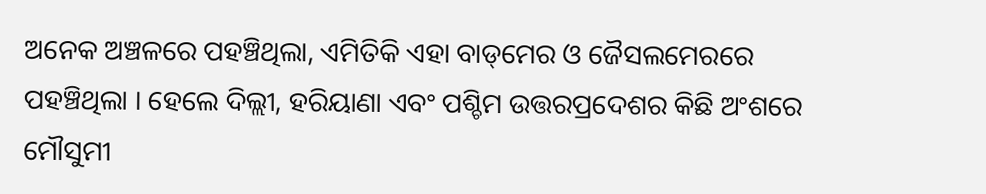ଅନେକ ଅଞ୍ଚଳରେ ପହଞ୍ଚିଥିଲା, ଏମିତିକି ଏହା ବାଡ୍‌ମେର ଓ ଜୈସଲମେରରେ ପହଞ୍ଚିଥିଲା । ହେଲେ ଦିଲ୍ଲୀ, ହରିୟାଣା ଏବଂ ପଶ୍ଚିମ ଉତ୍ତରପ୍ରଦେଶର କିଛି ଅଂଶରେ ମୌସୁମୀ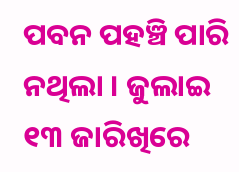ପବନ ପହଞ୍ଚି ପାରି ନଥିଲା । ଜୁଲାଇ ୧୩ ଜାରିଖିରେ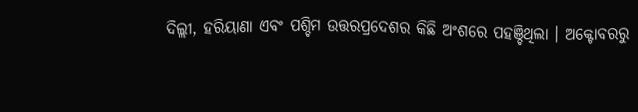ଦିଲ୍ଲୀ, ହରିୟାଣା ଏବଂ ପଶ୍ଚିମ ଉତ୍ତରପ୍ରଦେଶର କିଛି ଅଂଶରେ ପହଞ୍ଚିଥିଲା । ଅକ୍ଟୋବରରୁ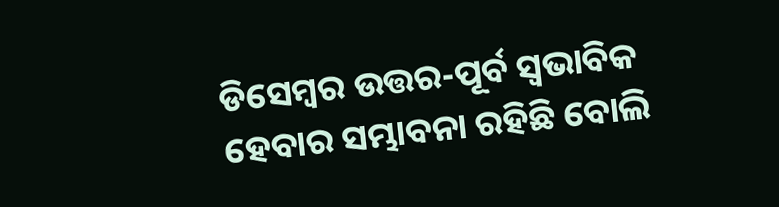ଡିସେମ୍ବର ଉତ୍ତର-ପୂର୍ବ ସ୍ୱଭାବିକ ହେବାର ସମ୍ଭାବନା ରହିଛି ବୋଲି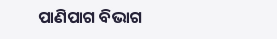ପାଣିପାଗ ବିଭାଗ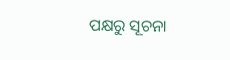ପକ୍ଷରୁ ସୂଚନା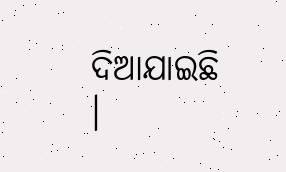ଦିଆଯାଇଛି ।